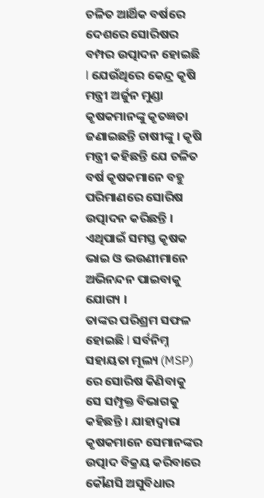ଚଳିତ ଆର୍ଥିକ ବର୍ଷରେ ଦେଶରେ ସୋରିଷର ବମ୍ପର ଉତ୍ପାଦନ ହୋଇଛି l ଯେଉଁଥିରେ କେନ୍ଦ୍ର କୃଷି ମନ୍ତ୍ରୀ ଅର୍ଜୁନ ମୁଣ୍ଡା କୃଷକମାନଙ୍କୁ କୃତଜ୍ଞତା ଜଣାଇଛନ୍ତି ଚାଷୀଙ୍କୁ । କୃଷି ମନ୍ତ୍ରୀ କହିଛନ୍ତି ଯେ ଚଳିତ ବର୍ଷ କୃଷକମାନେ ବହୁ ପରିମାଣରେ ସୋରିଷ ଉତ୍ପାଦନ କରିଛନ୍ତି । ଏଥିପାଇଁ ସମସ୍ତ କୃଷକ ଭାଇ ଓ ଭଉଣୀମାନେ ଅଭିନନ୍ଦନ ପାଇବାକୁ ଯୋଗ୍ୟ ।
ତାଙ୍କର ପରିଶ୍ରମ ସଫଳ ହୋଇଛି l ସର୍ବନିମ୍ନ ସହାୟତା ମୂଲ୍ୟ (MSP) ରେ ସୋରିଷ କିଣିବାକୁ ସେ ସମ୍ପୃକ୍ତ ବିଭାଗକୁ କହିଛନ୍ତି । ଯାହାଦ୍ୱାରା କୃଷକମାନେ ସେମାନଙ୍କର ଉତ୍ପାଦ ବିକ୍ରୟ କରିବାରେ କୌଣସି ଅସୁବିଧାର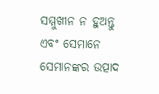ସମ୍ମୁଖୀନ ନ ହୁଅନ୍ତୁ ଏବଂ ସେମାନେ ସେମାନଙ୍କର ଉତ୍ପାଦ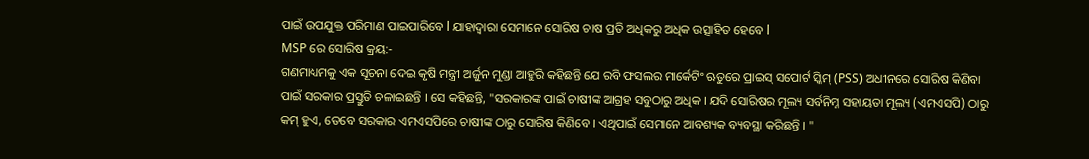ପାଇଁ ଉପଯୁକ୍ତ ପରିମାଣ ପାଇପାରିବେ l ଯାହାଦ୍ୱାରା ସେମାନେ ସୋରିଷ ଚାଷ ପ୍ରତି ଅଧିକରୁ ଅଧିକ ଉତ୍ସାହିତ ହେବେ l
MSP ରେ ସୋରିଷ କ୍ରୟ:-
ଗଣମାଧ୍ୟମକୁ ଏକ ସୂଚନା ଦେଇ କୃଷି ମନ୍ତ୍ରୀ ଅର୍ଜୁନ ମୁଣ୍ଡା ଆହୁରି କହିଛନ୍ତି ଯେ ରବି ଫସଲର ମାର୍କେଟିଂ ଋତୁରେ ପ୍ରାଇସ୍ ସପୋର୍ଟ ସ୍କିମ୍ (PSS) ଅଧୀନରେ ସୋରିଷ କିଣିବା ପାଇଁ ସରକାର ପ୍ରସ୍ତୁତି ଚଳାଇଛନ୍ତି । ସେ କହିଛନ୍ତି, "ସରକାରଙ୍କ ପାଇଁ ଚାଷୀଙ୍କ ଆଗ୍ରହ ସବୁଠାରୁ ଅଧିକ । ଯଦି ସୋରିଷର ମୂଲ୍ୟ ସର୍ବନିମ୍ନ ସହାୟତା ମୂଲ୍ୟ (ଏମଏସପି) ଠାରୁ କମ୍ ହୁଏ, ତେବେ ସରକାର ଏମଏସପିରେ ଚାଷୀଙ୍କ ଠାରୁ ସୋରିଷ କିଣିବେ । ଏଥିପାଇଁ ସେମାନେ ଆବଶ୍ୟକ ବ୍ୟବସ୍ଥା କରିଛନ୍ତି । "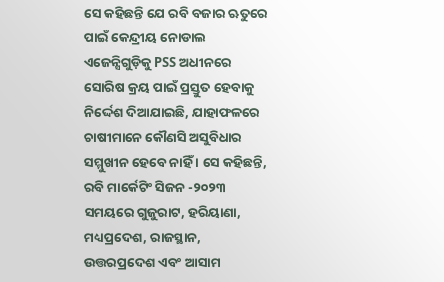ସେ କହିଛନ୍ତି ଯେ ରବି ବଜାର ଋତୁରେ ପାଇଁ କେନ୍ଦ୍ରୀୟ ନୋଡାଲ ଏଜେନ୍ସିଗୁଡ଼ିକୁ PSS ଅଧୀନରେ ସୋରିଷ କ୍ରୟ ପାଇଁ ପ୍ରସ୍ତୁତ ହେବାକୁ ନିର୍ଦ୍ଦେଶ ଦିଆଯାଇଛି, ଯାହାଫଳରେ ଚାଷୀମାନେ କୌଣସି ଅସୁବିଧାର ସମ୍ମୁଖୀନ ହେବେ ନାହିଁ । ସେ କହିଛନ୍ତି, ରବି ମାର୍କେଟିଂ ସିଜନ -୨୦୨୩ ସମୟରେ ଗୁଜୁରାଟ, ହରିୟାଣା, ମଧ୍ୟପ୍ରଦେଶ, ରାଜସ୍ଥାନ, ଉତ୍ତରପ୍ରଦେଶ ଏବଂ ଆସାମ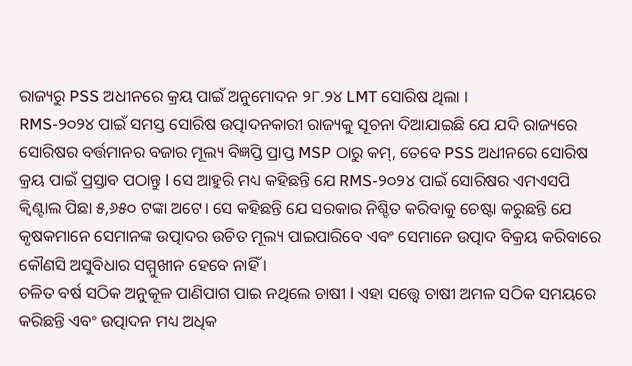ରାଜ୍ୟରୁ PSS ଅଧୀନରେ କ୍ରୟ ପାଇଁ ଅନୁମୋଦନ ୨୮.୨୪ LMT ସୋରିଷ ଥିଲା ।
RMS-୨୦୨୪ ପାଇଁ ସମସ୍ତ ସୋରିଷ ଉତ୍ପାଦନକାରୀ ରାଜ୍ୟକୁ ସୂଚନା ଦିଆଯାଇଛି ଯେ ଯଦି ରାଜ୍ୟରେ ସୋରିଷର ବର୍ତ୍ତମାନର ବଜାର ମୂଲ୍ୟ ବିଜ୍ଞପ୍ତି ପ୍ରାପ୍ତ MSP ଠାରୁ କମ୍, ତେବେ PSS ଅଧୀନରେ ସୋରିଷ କ୍ରୟ ପାଇଁ ପ୍ରସ୍ତାବ ପଠାନ୍ତୁ l ସେ ଆହୁରି ମଧ୍ୟ କହିଛନ୍ତି ଯେ RMS-୨୦୨୪ ପାଇଁ ସୋରିଷର ଏମଏସପି କ୍ୱିଣ୍ଟାଲ ପିଛା ୫,୬୫୦ ଟଙ୍କା ଅଟେ। ସେ କହିଛନ୍ତି ଯେ ସରକାର ନିଶ୍ଚିତ କରିବାକୁ ଚେଷ୍ଟା କରୁଛନ୍ତି ଯେ କୃଷକମାନେ ସେମାନଙ୍କ ଉତ୍ପାଦର ଉଚିତ ମୂଲ୍ୟ ପାଇପାରିବେ ଏବଂ ସେମାନେ ଉତ୍ପାଦ ବିକ୍ରୟ କରିବାରେ କୌଣସି ଅସୁବିଧାର ସମ୍ମୁଖୀନ ହେବେ ନାହିଁ ।
ଚଳିତ ବର୍ଷ ସଠିକ ଅନୁକୂଳ ପାଣିପାଗ ପାଇ ନଥିଲେ ଚାଷୀ l ଏହା ସତ୍ତ୍ୱେ ଚାଷୀ ଅମଳ ସଠିକ ସମୟରେ କରିଛନ୍ତି ଏବଂ ଉତ୍ପାଦନ ମଧ୍ୟ ଅଧିକ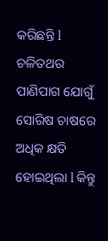କରିଛନ୍ତି l ଚଳିତଥର ପାଣିପାଗ ଯୋଗୁଁ ସୋରିଷ ଚାଷରେ ଅଧିକ କ୍ଷତି ହୋଇଥିଲା l କିନ୍ତୁ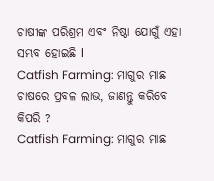ଚାଷୀଙ୍କ ପରିଶ୍ରମ ଏବଂ ନିଷ୍ଠା ଯୋଗୁଁ ଏହା ସମ୍ଭବ ହୋଇଛି l
Catfish Farming: ମାଗୁର ମାଛ ଚାଷରେ ପ୍ରବଳ ଲାଭ, ଜାଣନ୍ତୁ କରିବେ କିପରି ?
Catfish Farming: ମାଗୁର ମାଛ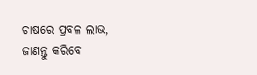ଚାଷରେ ପ୍ରବଳ ଲାଭ, ଜାଣନ୍ତୁ କରିବେ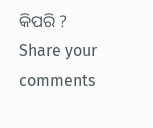କିପରି ?
Share your comments